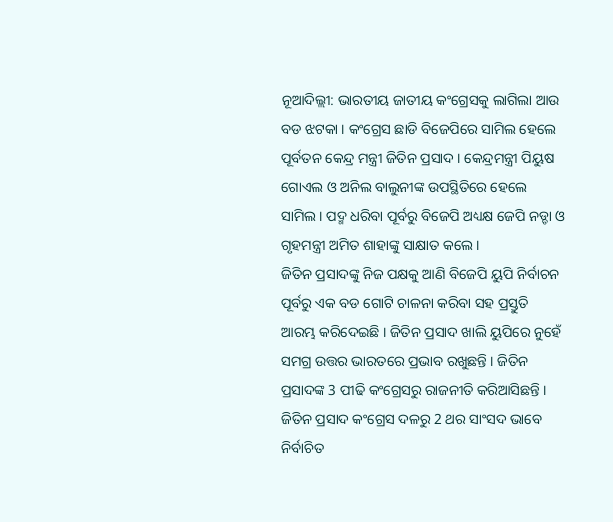ନୂଆଦିଲ୍ଲୀ: ଭାରତୀୟ ଜାତୀୟ କଂଗ୍ରେସକୁ ଲାଗିଲା ଆଉ ବଡ ଝଟକା । କଂଗ୍ରେସ ଛାଡି ବିଜେପିରେ ସାମିଲ ହେଲେ ପୂର୍ବତନ କେନ୍ଦ୍ର ମନ୍ତ୍ରୀ ଜିତିନ ପ୍ରସାଦ । କେନ୍ଦ୍ରମନ୍ତ୍ରୀ ପିୟୁଷ ଗୋଏଲ ଓ ଅନିଲ ବାଲୁନୀଙ୍କ ଉପସ୍ଥିତିରେ ହେଲେ ସାମିଲ । ପଦ୍ମ ଧରିବା ପୂର୍ବରୁ ବିଜେପି ଅଧ୍ୟକ୍ଷ ଜେପି ନଡ୍ଡା ଓ ଗୃହମନ୍ତ୍ରୀ ଅମିତ ଶାହାଙ୍କୁ ସାକ୍ଷାତ କଲେ ।
ଜିତିନ ପ୍ରସାଦଙ୍କୁ ନିଜ ପକ୍ଷକୁ ଆଣି ବିଜେପି ୟୁପି ନିର୍ବାଚନ ପୂର୍ବରୁ ଏକ ବଡ ଗୋଟି ଚାଳନା କରିବା ସହ ପ୍ରସ୍ତୁତି ଆରମ୍ଭ କରିଦେଇଛି । ଜିତିନ ପ୍ରସାଦ ଖାଲି ୟୁପିରେ ନୁହେଁ ସମଗ୍ର ଉତ୍ତର ଭାରତରେ ପ୍ରଭାବ ରଖୁଛନ୍ତି । ଜିତିନ ପ୍ରସାଦଙ୍କ 3 ପୀଢି କଂଗ୍ରେସରୁ ରାଜନୀତି କରିଆସିଛନ୍ତି । ଜିତିନ ପ୍ରସାଦ କଂଗ୍ରେସ ଦଳରୁ 2 ଥର ସାଂସଦ ଭାବେ ନିର୍ବାଚିତ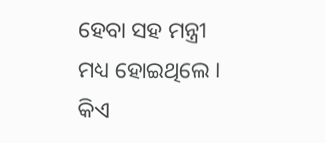ହେବା ସହ ମନ୍ତ୍ରୀ ମଧ୍ୟ ହୋଇଥିଲେ ।
କିଏ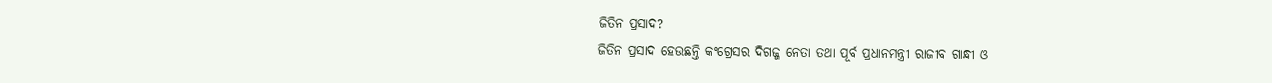ଜିତିନ ପ୍ରସାଦ?
ଜିତିନ ପ୍ରସାଦ ହେଉଛନ୍ତି କଂଗ୍ରେସର ଦିଗଜ୍ଜ ନେତା ତଥା ପୂର୍ବ ପ୍ରଧାନମନ୍ତ୍ରୀ ରାଜୀବ ଗାନ୍ଧୀ ଓ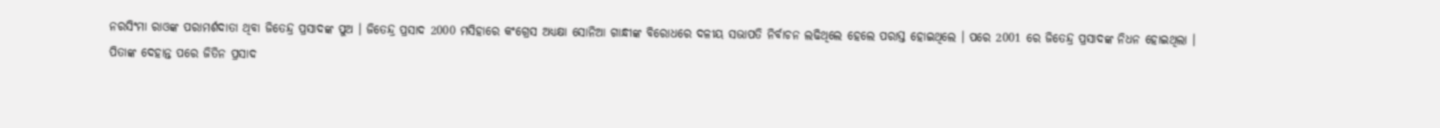ନରସିଂମା ରାଓଙ୍କ ପରାମର୍ଶଦାତା ଥିବା ଜିତେନ୍ଦ୍ର ପ୍ରସାଦଙ୍କ ପୁଅ । ଜିତେନ୍ଦ୍ର ପ୍ରସାଦ 2000 ମସିହାରେ କଂଗ୍ରେସ ଅଧ୍ୟକ୍ଷା ସୋନିଆ ଗାନ୍ଧୀଙ୍କ ବିରୋଧରେ ଦଳୀୟ ସଭାପତି ନିର୍ବାଚନ ଲଢିଥିଲେ ହେଲେ ପରାସ୍ତ ହୋଇଥିଲେ । ପରେ 2001 ରେ ଜିତେନ୍ଦ୍ର ପ୍ରସାଦଙ୍କ ନିଧନ ହୋଇଥିଲା ।
ପିତାଙ୍କ ଦେହାନ୍ତ ପରେ ଜିତିନ ପ୍ରସାଦ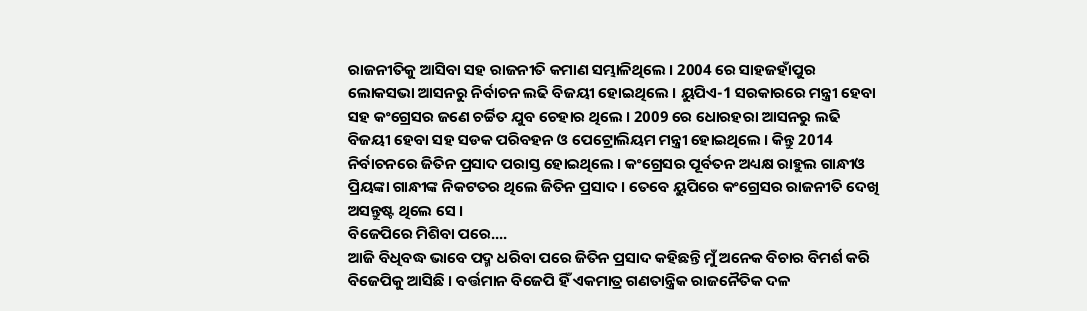ରାଜନୀତିକୁ ଆସିବା ସହ ରାଜନୀତି କମାଣ ସମ୍ଭାଳିଥିଲେ । 2004 ରେ ସାହଜହାଁପୁର ଲୋକସଭା ଆସନରୁ ନିର୍ବାଚନ ଲଢି ବିଜୟୀ ହୋଇଥିଲେ । ୟୁପିଏ-1 ସରକାରରେ ମନ୍ତ୍ରୀ ହେବା ସହ କଂଗ୍ରେସର ଜଣେ ଚର୍ଚ୍ଚିତ ଯୁବ ଚେହାର ଥିଲେ । 2009 ରେ ଧୋରହରା ଆସନରୁ ଲଢି ବିଜୟୀ ହେବା ସହ ସଡକ ପରିବହନ ଓ ପେଟ୍ରୋଲିୟମ ମନ୍ତ୍ରୀ ହୋଇଥିଲେ । କିନ୍ତୁ 2014 ନିର୍ବାଚନରେ ଜିତିନ ପ୍ରସାଦ ପରାସ୍ତ ହୋଇଥିଲେ । କଂଗ୍ରେସର ପୂର୍ବତନ ଅଧ୍ୟକ୍ଷ ରାହୁଲ ଗାନ୍ଧୀଓ ପ୍ରିୟଙ୍କା ଗାନ୍ଧୀଙ୍କ ନିକଟତର ଥିଲେ ଜିତିନ ପ୍ରସାଦ । ତେବେ ୟୁପିରେ କଂଗ୍ରେସର ରାଜନୀତି ଦେଖି ଅସନ୍ତୁଷ୍ଟ ଥିଲେ ସେ ।
ବିଜେପିରେ ମିଶିବା ପରେ....
ଆଜି ବିଧିବଦ୍ଧ ଭାବେ ପଦ୍ମ ଧରିବା ପରେ ଜିତିନ ପ୍ରସାଦ କହିଛନ୍ତି ମୁଁ ଅନେକ ବିଚାର ବିମର୍ଶ କରି ବିଜେପିକୁ ଆସିଛି । ବର୍ତ୍ତମାନ ବିଜେପି ହିଁ ଏକମାତ୍ର ଗଣତାନ୍ତ୍ରିକ ରାଜନୈତିକ ଦଳ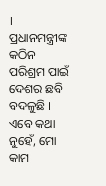। ପ୍ରଧାନମନ୍ତ୍ରୀଙ୍କ କଠିନ ପରିଶ୍ରମ ପାଇଁ ଦେଶର ଛବି ବଦଳୁଛି । ଏବେ କଥା ନୁହେଁ, ମୋ କାମ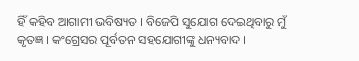ହିଁ କହିବ ଆଗାମୀ ଭବିଷ୍ୟତ । ବିଜେପି ସୁଯୋଗ ଦେଇଥିବାରୁ ମୁଁ କୃତଜ୍ଞ । କଂଗ୍ରେସର ପୂର୍ବତନ ସହଯୋଗୀଙ୍କୁ ଧନ୍ୟବାଦ ।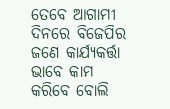ତେବେ ଆଗାମୀ ଦିନରେ ବିଜେପିର ଜଣେ କାର୍ଯ୍ୟକର୍ତ୍ତା ଭାବେ କାମ କରିବେ ବୋଲି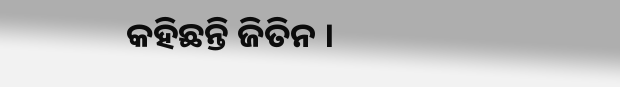କହିଛନ୍ତି ଜିତିନ ।